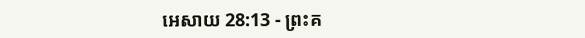អេសាយ 28:13 - ព្រះគ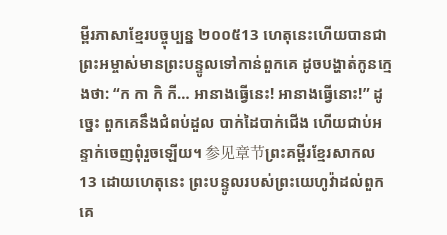ម្ពីរភាសាខ្មែរបច្ចុប្បន្ន ២០០៥13 ហេតុនេះហើយបានជាព្រះអម្ចាស់មានព្រះបន្ទូលទៅកាន់ពួកគេ ដូចបង្ហាត់កូនក្មេងថា: “ក កា កិ កី… អានាងធ្វើនេះ! អានាងធ្វើនោះ!” ដូច្នេះ ពួកគេនឹងជំពប់ដួល បាក់ដៃបាក់ជើង ហើយជាប់អន្ទាក់ចេញពុំរួចឡើយ។ 参见章节ព្រះគម្ពីរខ្មែរសាកល13 ដោយហេតុនេះ ព្រះបន្ទូលរបស់ព្រះយេហូវ៉ាដល់ពួកគេ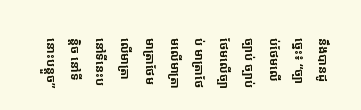នឹងបានដូច្នេះ៖ “ច្បាប់ថែមលើច្បាប់ ច្បាប់ថែមលើច្បាប់ មាត្រាថែមលើមាត្រា មាត្រាថែមលើមាត្រា នៅទីនេះបន្តិច នៅទីនោះបន្តួច”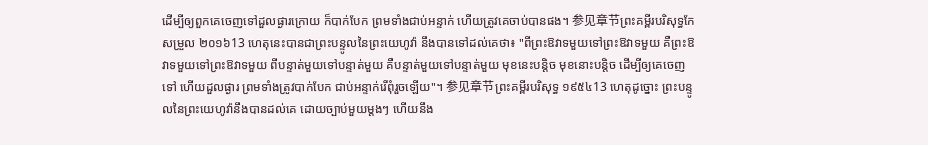ដើម្បីឲ្យពួកគេចេញទៅដួលផ្ងារក្រោយ ក៏បាក់បែក ព្រមទាំងជាប់អន្ទាក់ ហើយត្រូវគេចាប់បានផង។ 参见章节ព្រះគម្ពីរបរិសុទ្ធកែសម្រួល ២០១៦13 ហេតុនេះបានជាព្រះបន្ទូលនៃព្រះយេហូវ៉ា នឹងបានទៅដល់គេថា៖ "ពីព្រះឱវាទមួយទៅព្រះឱវាទមួយ គឺព្រះឱវាទមួយទៅព្រះឱវាទមួយ ពីបន្ទាត់មួយទៅបន្ទាត់មួយ គឺបន្ទាត់មួយទៅបន្ទាត់មួយ មុខនេះបន្តិច មុខនោះបន្តិច ដើម្បីឲ្យគេចេញទៅ ហើយដួលផ្ងារ ព្រមទាំងត្រូវបាក់បែក ជាប់អន្ទាក់រើពុំរួចឡើយ"។ 参见章节ព្រះគម្ពីរបរិសុទ្ធ ១៩៥៤13 ហេតុដូច្នោះ ព្រះបន្ទូលនៃព្រះយេហូវ៉ានឹងបានដល់គេ ដោយច្បាប់មួយម្តងៗ ហើយនឹង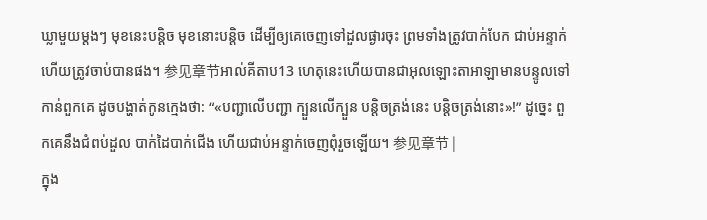ឃ្លាមួយម្តងៗ មុខនេះបន្តិច មុខនោះបន្តិច ដើម្បីឲ្យគេចេញទៅដួលផ្ងារចុះ ព្រមទាំងត្រូវបាក់បែក ជាប់អន្ទាក់ ហើយត្រូវចាប់បានផង។ 参见章节អាល់គីតាប13 ហេតុនេះហើយបានជាអុលឡោះតាអាឡាមានបន្ទូលទៅកាន់ពួកគេ ដូចបង្ហាត់កូនក្មេងថា: “«បញ្ជាលើបញ្ជា ក្បួនលើក្បួន បន្តិចត្រង់នេះ បន្តិចត្រង់នោះ»!” ដូច្នេះ ពួកគេនឹងជំពប់ដួល បាក់ដៃបាក់ជើង ហើយជាប់អន្ទាក់ចេញពុំរួចឡើយ។ 参见章节 |
ក្នុង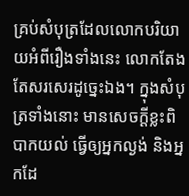គ្រប់សំបុត្រដែលលោកបរិយាយអំពីរឿងទាំងនេះ លោកតែងតែសរសេរដូច្នេះឯង។ ក្នុងសំបុត្រទាំងនោះ មានសេចក្ដីខ្លះពិបាកយល់ ធ្វើឲ្យអ្នកល្ងង់ និងអ្នកដែ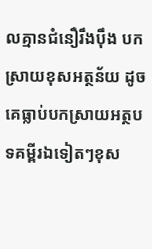លគ្មានជំនឿរឹងប៉ឹង បកស្រាយខុសអត្ថន័យ ដូចគេធ្លាប់បកស្រាយអត្ថបទគម្ពីរឯទៀតៗខុស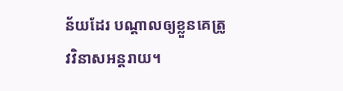ន័យដែរ បណ្ដាលឲ្យខ្លួនគេត្រូវវិនាសអន្តរាយ។